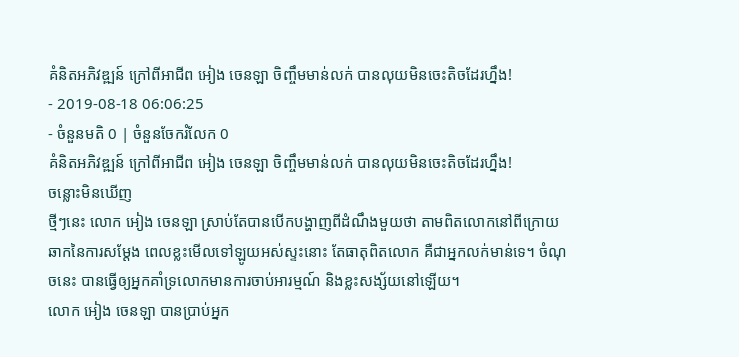គំនិតអភិវឌ្ឍន៍ ក្រៅពីអាជីព អៀង ចេនឡា ចិញ្ចឹមមាន់លក់ បានលុយមិនចេះតិចដែរហ្នឹង!
- 2019-08-18 06:06:25
- ចំនួនមតិ 0 | ចំនួនចែករំលែក 0
គំនិតអភិវឌ្ឍន៍ ក្រៅពីអាជីព អៀង ចេនឡា ចិញ្ចឹមមាន់លក់ បានលុយមិនចេះតិចដែរហ្នឹង!
ចន្លោះមិនឃើញ
ថ្មីៗនេះ លោក អៀង ចេនឡា ស្រាប់តែបានបើកបង្ហាញពីដំណឹងមួយថា តាមពិតលោកនៅពីក្រោយឆាកនៃការសម្ដែង ពេលខ្លះមើលទៅឡូយអស់ស្ទះនោះ តែធាតុពិតលោក គឺជាអ្នកលក់មាន់ទេ។ ចំណុចនេះ បានធ្វើឲ្យអ្នកគាំទ្រលោកមានការចាប់អារម្មណ៍ និងខ្លះសង្ស័យនៅឡើយ។
លោក អៀង ចេនឡា បានប្រាប់អ្នក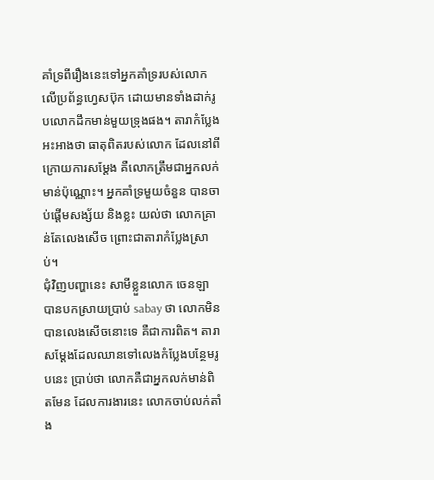គាំទ្រពីរឿងនេះទៅអ្នកគាំទ្ររបស់លោកលើប្រព័ន្ធហ្វេសប៊ុក ដោយមានទាំងដាក់រូបលោកដឹកមាន់មួយទ្រុងផង។ តារាកំប្លែងអះអាងថា ធាតុពិតរបស់លោក ដែលនៅពីក្រោយការសម្ដែង គឺលោកត្រឹមជាអ្នកលក់មាន់ប៉ុណ្ណោះ។ អ្នកគាំទ្រមួយចំនួន បានចាប់ផ្ដើមសង្ស័យ និងខ្លះ យល់ថា លោកគ្រាន់តែលេងសើច ព្រោះជាតារាកំប្លែងស្រាប់។
ជុំវិញបញ្ហានេះ សាមីខ្លួនលោក ចេនឡា បានបកស្រាយប្រាប់ sabay ថា លោកមិនបានលេងសើចនោះទេ គឺជាការពិត។ តារាសម្ដែងដែលឈានទៅលេងកំប្លែងបន្ថែមរូបនេះ ប្រាប់ថា លោកគឺជាអ្នកលក់មាន់ពិតមែន ដែលការងារនេះ លោកចាប់លក់តាំង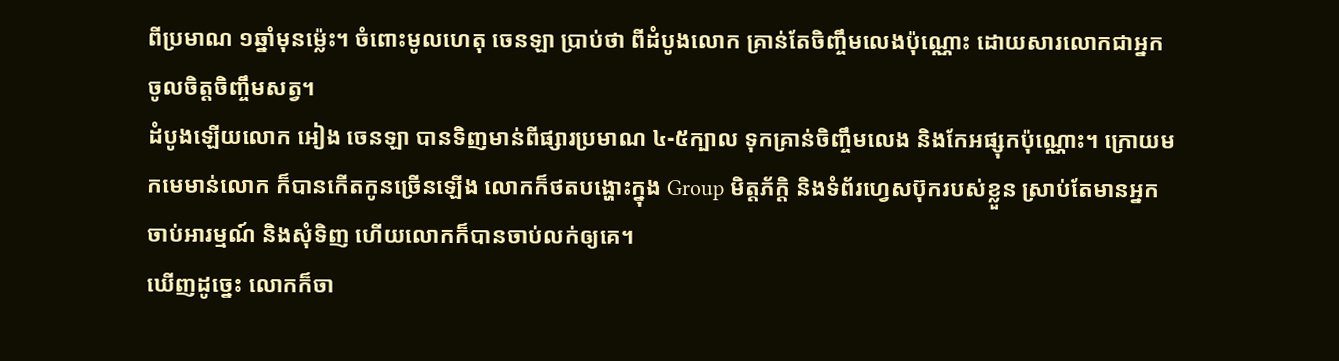ពីប្រមាណ ១ឆ្នាំមុនម្ល៉េះ។ ចំពោះមូលហេតុ ចេនឡា ប្រាប់ថា ពីដំបូងលោក គ្រាន់តែចិញ្ចឹមលេងប៉ុណ្ណោះ ដោយសារលោកជាអ្នកចូលចិត្តចិញ្ចឹមសត្វ។
ដំបូងឡើយលោក អៀង ចេនឡា បានទិញមាន់ពីផ្សារប្រមាណ ៤-៥ក្បាល ទុកគ្រាន់ចិញ្ចឹមលេង និងកែអផ្សុកប៉ុណ្ណោះ។ ក្រោយមកមេមាន់លោក ក៏បានកើតកូនច្រើនឡើង លោកក៏ថតបង្ហោះក្នុង Group មិត្តភ័ក្ដិ និងទំព័រហ្វេសប៊ុករបស់ខ្លួន ស្រាប់តែមានអ្នកចាប់អារម្មណ៍ និងសុំទិញ ហើយលោកក៏បានចាប់លក់ឲ្យគេ។
ឃើញដូច្នេះ លោកក៏ចា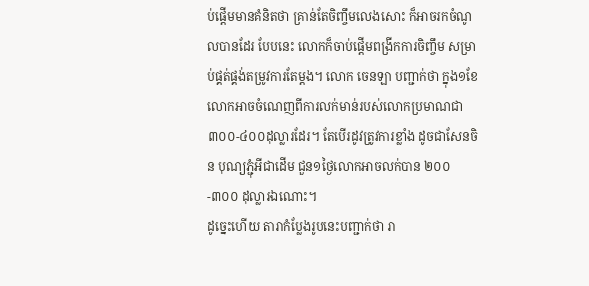ប់ផ្ដើមមានគំនិតថា គ្រាន់តែចិញ្ចឹមលេងសោះ ក៏អាចរកចំណូលបានដែរ បែបនេះ លោកក៏ចាប់ផ្ដើមពង្រីកការចិញ្ចឹម សម្រាប់ផ្គត់ផ្គង់តម្រូវការតែម្ដង។ លោក ចេនឡា បញ្ជាក់ថា ក្នុង១ខែ លោកអាចចំណេញពីការលក់មាន់របស់លោកប្រមាណជា ៣០០-៤០០ដុល្លារដែរ។ តែបើរដូវត្រូវការខ្លាំង ដូចជាសែនចិន បុណ្យភ្ជុំអីជាដើម ជួន១ថ្ងៃលោកអាចលក់បាន ២០០-៣០០ ដុល្លារឯណោះ។
ដូច្នេះហើយ តារាកំប្លែងរូបនេះបញ្ជាក់ថា រា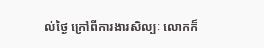ល់ថ្ងៃ ក្រៅពីការងារសិល្បៈ លោកក៏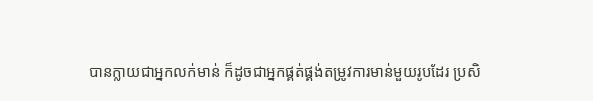បានក្លាយជាអ្នកលក់មាន់ ក៏ដូចជាអ្នកផ្គត់ផ្គង់តម្រូវការមាន់មួយរូបដែរ ប្រសិ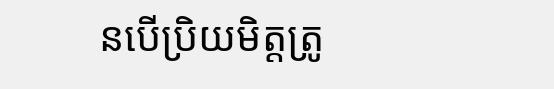នបើប្រិយមិត្តត្រូ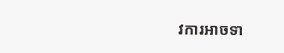វការអាចទា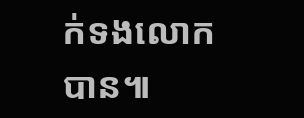ក់ទងលោកបាន៕